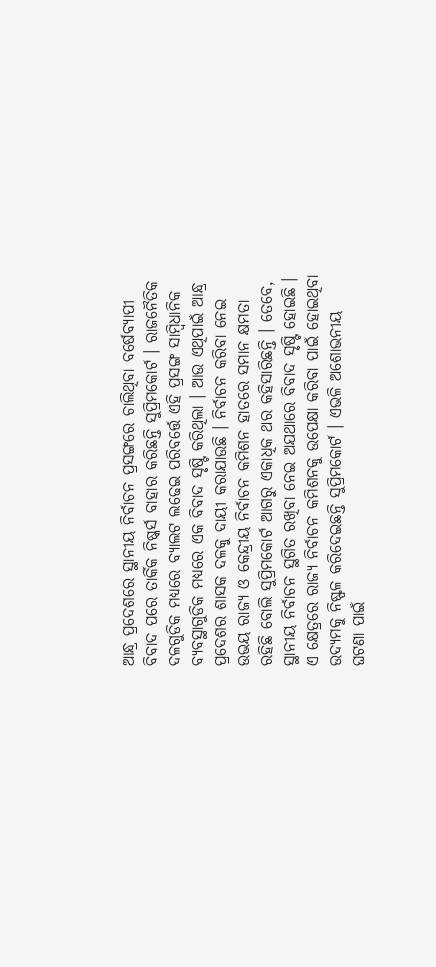ଆନ୍ଧ୍ର ପ୍ରଦେଶରେ ସ୍ଥାନୀୟ ନିର୍ବାଚନ ପ୍ରସଙ୍ଗରେ ଚାଲିଥିବା ବର୍ଷେବ୍ୟାପୀ ବିବାଦ ପରେ ତାର୍କିକ ନିଷ୍କର୍ସ ବାହାର କରିଛନ୍ତି ସୁପ୍ରିମକୋର୍ଟ । ରାଜନୈତିକ ଦଳଗୁଡିକ ମଧ୍ୟରେ ବ୍ୟାଲଟ ଲଢେଇ ପରିବର୍ତ୍ତେ ଏହି ପ୍ରସଙ୍ଗ ସାମ୍ବିଧାନିକ ବ୍ୟବସ୍ଥାଗୁଡିକ ମଧ୍ୟରେ ଏକ ବିବାଦ ସୃଷ୍ଟି କରିଥିଲା । ଆଉ ଏଥିପାଇଁ ଆନ୍ଧ୍ର ପ୍ରଦେଶର ଶାସକ ଦଳକୁ ଦାୟୀ କରାଯାଉଛି । ନିର୍ବାଚନ କରିବା ନେଇ ଉଭୟ ରାଜ୍ୟ ଓ କେନ୍ଦ୍ରୀୟ ନିର୍ବାଚନ କମିଶନ ହାତରେ ସମାନ କ୍ଷମତା ରହିଛି ବୋଲି ସୁପ୍ରିମକୋର୍ଟ ଆଗରୁ ଏକାଧିକ ଥର କହିସାରିଛନ୍ତି । ତେବେ, ସ୍ଥାନୀୟ ନିର୍ବାଚନ ସ୍ଥଗିତ ରଖିବା ନେଇ ଅଯଥାରେ ବିବାଦ ସୃଷ୍ଟି ହୋଇଛି । ଏ କ୍ଷେତ୍ରରେ ରାଜ୍ୟ ନିର୍ବାଚନ କମିଶନକୁ ଉପେକ୍ଷା କରିବା ପାଇଁ ହୋଇଥିବା ଉଦ୍ୟମକୁ ନିଷ୍ଫଳ କରିଦେଇଛନ୍ତି ସୁପ୍ରିମକୋର୍ଟ । ଏଭଳି ଅଶୋଭନୀୟ ଘଟଣା ପାଇଁ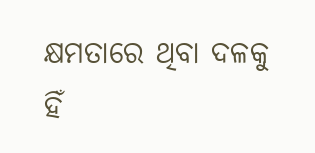କ୍ଷମତାରେ ଥିବା ଦଳକୁ ହିଁ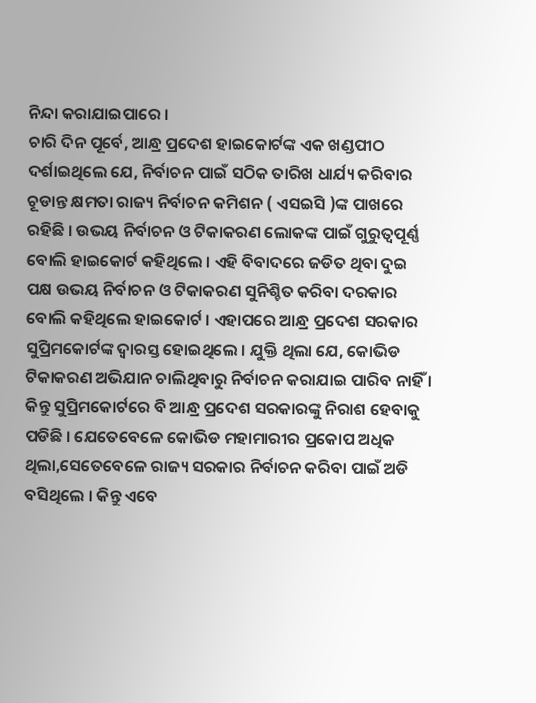ନିନ୍ଦା କରାଯାଇପାରେ ।
ଚାରି ଦିନ ପୂର୍ବେ, ଆନ୍ଧ୍ର ପ୍ରଦେଶ ହାଇକୋର୍ଟଙ୍କ ଏକ ଖଣ୍ଡପୀଠ ଦର୍ଶାଇଥିଲେ ଯେ, ନିର୍ବାଚନ ପାଇଁ ସଠିକ ତାରିଖ ଧାର୍ଯ୍ୟ କରିବାର ଚୂଡାନ୍ତ କ୍ଷମତା ରାଜ୍ୟ ନିର୍ବାଚନ କମିଶନ ( ଏସଇସି )ଙ୍କ ପାଖରେ ରହିଛି । ଉଭୟ ନିର୍ବାଚନ ଓ ଟିକାକରଣ ଲୋକଙ୍କ ପାଇଁ ଗୁରୁତ୍ୱପୂର୍ଣ୍ଣ ବୋଲି ହାଇକୋର୍ଟ କହିଥିଲେ । ଏହି ବିବାଦରେ ଜଡିତ ଥିବା ଦୁଇ ପକ୍ଷ ଉଭୟ ନିର୍ବାଚନ ଓ ଟିକାକରଣ ସୁନିଶ୍ଚିତ କରିବା ଦରକାର ବୋଲି କହିଥିଲେ ହାଇକୋର୍ଟ । ଏହାପରେ ଆନ୍ଧ୍ର ପ୍ରଦେଶ ସରକାର ସୁପ୍ରିମକୋର୍ଟଙ୍କ ଦ୍ୱାରସ୍ତ ହୋଇଥିଲେ । ଯୁକ୍ତି ଥିଲା ଯେ, କୋଭିଡ ଟିକାକରଣ ଅଭିଯାନ ଚାଲିଥିବାରୁ ନିର୍ବାଚନ କରାଯାଇ ପାରିବ ନାହିଁ । କିନ୍ତୁ ସୁପ୍ରିମକୋର୍ଟରେ ବି ଆନ୍ଧ୍ର ପ୍ରଦେଶ ସରକାରଙ୍କୁ ନିରାଶ ହେବାକୁ ପଡିଛି । ଯେତେବେଳେ କୋଭିଡ ମହାମାରୀର ପ୍ରକୋପ ଅଧିକ ଥିଲା,ସେତେବେଳେ ରାଜ୍ୟ ସରକାର ନିର୍ବାଚନ କରିବା ପାଇଁ ଅଡି ବସିଥିଲେ । କିନ୍ତୁ ଏବେ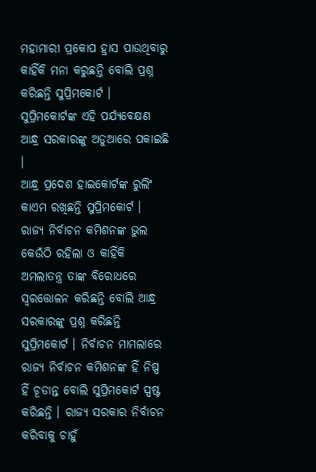ମହାମାରୀ ପ୍ରକୋପ ହ୍ରାସ ପାଉଥିବାରୁ କାହିଁକି ମନା କରୁଛନ୍ତି ବୋଲି ପ୍ରଶ୍ନ କରିଛନ୍ତି ସୁପ୍ରିମକୋର୍ଟ । ସୁପ୍ରିମକୋର୍ଟଙ୍କ ଏହି ପର୍ଯ୍ୟବେକ୍ଷଣ ଆନ୍ଧ୍ର ସରକାରଙ୍କୁ ଅଡୁଆରେ ପକାଇଛି ।
ଆନ୍ଧ୍ର ପ୍ରଦେଶ ହାଇକୋର୍ଟଙ୍କ ରୁଲିଂ କାଏମ ରଖିଛନ୍ତି ସୁପ୍ରିମକୋର୍ଟ । ରାଜ୍ୟ ନିର୍ବାଚନ କମିଶନଙ୍କ ଭୁଲ କେଉଁଠି ରହିଲା ଓ କାହିଁକି ଅମଲାତନ୍ତ୍ର ତାଙ୍କ ବିରୋଧରେ ସ୍ୱରତ୍ତୋଳନ କରିଛନ୍ତି ବୋଲି ଆନ୍ଧ୍ର ସରକାରଙ୍କୁ ପ୍ରଶ୍ନ କରିଛନ୍ତି ସୁପ୍ରିମକୋର୍ଟ । ନିର୍ବାଚନ ମାମଲାରେ ରାଜ୍ୟ ନିର୍ବାଚନ କମିଶନଙ୍କ ହିଁ ନିଷ୍ପ ହିଁ ଚୂଡାନ୍ତ ବୋଲି ସୁପ୍ରିମକୋର୍ଟ ସ୍ପଷ୍ଟ କରିଛନ୍ତି । ରାଜ୍ୟ ସରକାର ନିର୍ବାଚନ କରିବାକୁ ଚାହୁଁ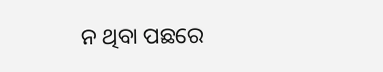ନ ଥିବା ପଛରେ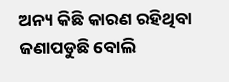ଅନ୍ୟ କିଛି କାରଣ ରହିଥିବା ଜଣାପଡୁଛି ବୋଲି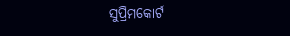ସୁପ୍ରିମକୋର୍ଟ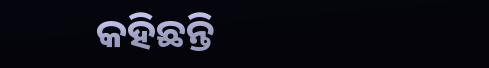କହିଛନ୍ତି